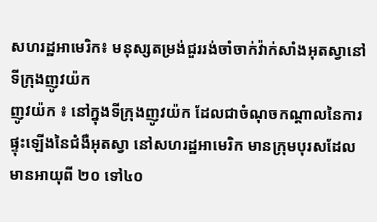សហរដ្ឋអាមេរិក៖ មនុស្សតម្រង់ជួររង់ចាំចាក់វ៉ាក់សាំងអុតស្វានៅទីក្រុងញូវយ៉ក
ញូវយ៉ក ៖ នៅក្នុងទីក្រុងញូវយ៉ក ដែលជាចំណុចកណ្តាលនៃការផ្ទុះឡើងនៃជំងឺអុតស្វា នៅសហរដ្ឋអាមេរិក មានក្រុមបុរសដែលមានអាយុពី ២០ ទៅ៤០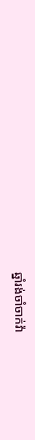ឆ្នាំរង់ចាំចាក់វ៉ា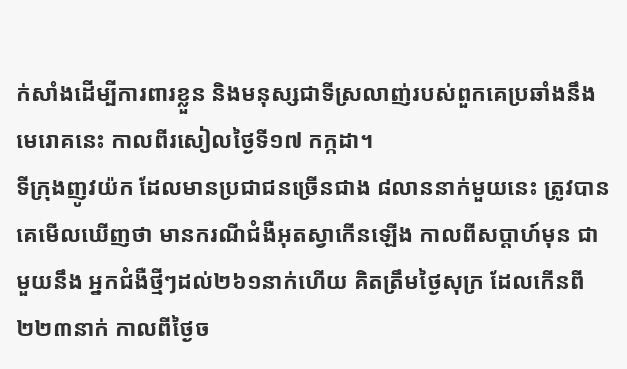ក់សាំងដើម្បីការពារខ្លួន និងមនុស្សជាទីស្រលាញ់របស់ពួកគេប្រឆាំងនឹងមេរោគនេះ កាលពីរសៀលថ្ងៃទី១៧ កក្កដា។
ទីក្រុងញូវយ៉ក ដែលមានប្រជាជនច្រើនជាង ៨លាននាក់មួយនេះ ត្រូវបានគេមើលឃើញថា មានករណីជំងឺអុតស្វាកើនឡើង កាលពីសប្តាហ៍មុន ជាមួយនឹង អ្នកជំងឺថ្មីៗដល់២៦១នាក់ហើយ គិតត្រឹមថ្ងៃសុក្រ ដែលកើនពី២២៣នាក់ កាលពីថ្ងៃច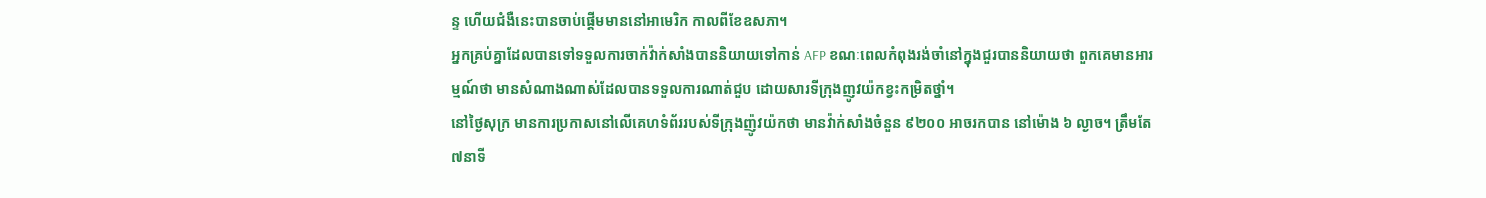ន្ទ ហើយជំងឺនេះបានចាប់ផ្តើមមាននៅអាមេរិក កាលពីខែឧសភា។
អ្នកគ្រប់គ្នាដែលបានទៅទទួលការចាក់វ៉ាក់សាំងបាននិយាយទៅកាន់ AFP ខណៈពេលកំពុងរង់ចាំនៅក្នុងជួរបាននិយាយថា ពួកគេមានអារម្មណ៍ថា មានសំណាងណាស់ដែលបានទទួលការណាត់ជួប ដោយសារទីក្រុងញូវយ៉កខ្វះកម្រិតថ្នាំ។
នៅថ្ងៃសុក្រ មានការប្រកាសនៅលើគេហទំព័ររបស់ទីក្រុងញ៉ូវយ៉កថា មានវ៉ាក់សាំងចំនួន ៩២០០ អាចរកបាន នៅម៉ោង ៦ ល្ងាច។ ត្រឹមតែ៧នាទី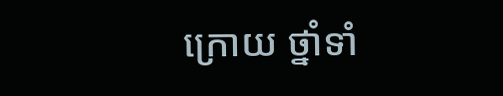ក្រោយ ថ្នាំទាំ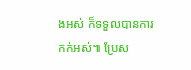ងអស់ ក៏ទទួលបានការកក់អស់៕ ប្រែស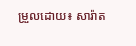ម្រួលដោយ៖ សារ៉ាត